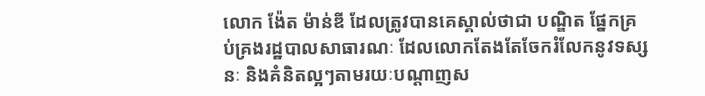លោក ង៉ែត ម៉ាន់ឌី ដែលត្រូវបានគេស្គាល់ថាជា បណ្ឌិត ផ្នែកគ្រប់គ្រងរដ្ឋបាលសាធារណៈ ដែលលោកតែងតែចែករំលែកនូវទស្សនៈ និងគំនិតល្អៗតាមរយៈបណ្ដាញស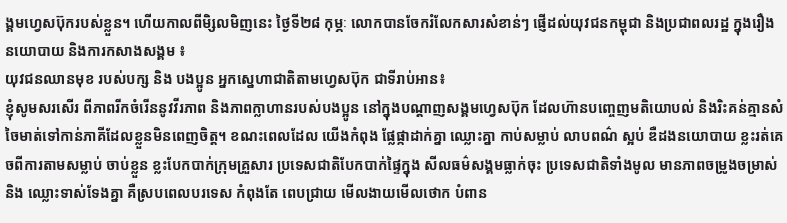ង្គមហ្វេសប៊ុករបស់ខ្លួន។ ហើយកាលពីមិ្សលមិញនេះ ថ្ងៃទី២៨ កុម្ភៈ លោកបានចែករំលែកសារសំខាន់ៗ ផ្ញើដល់យុវជនកម្ពុជា និងប្រជាពលរដ្ឋ ក្នុងរឿងនយោបាយ និងការកសាងសង្គម ៖
យុវជនឈានមុខ របស់បក្ស និង បងប្អូន អ្នកស្នេហាជាតិតាមហ្វេសប៊ុក ជាទីរាប់អាន៖
ខ្ញុំសូមសរសើរ ពីភាពរីកចំរើននូវវីរភាព និងភាពក្លាហានរបស់បងប្អូន នៅក្នុងបណ្តាញសង្គមហ្វេសប៊ុក ដែលហ៊ានបញ្ចេញមតិយោបល់ និងរិះគន់គ្មានសំចៃមាត់ទៅកាន់ភាគីដែលខ្លួនមិនពេញចិត្ត។ ខណះពេលដែល យើងកំពុង ផ្លែផ្កាដាក់គ្នា ឈ្លោះគ្នា កាប់សម្លាប់ លាបពណ៌ ស្អប់ ឌឺដងនយោបាយ ខ្លះរត់គេចពីការតាមសម្លាប់ ចាប់ខ្លួន ខ្លះបែកបាក់ក្រុមគ្រួសារ ប្រទេសជាតិបែកបាក់ផ្ទៃក្នុង សីលធម៌សង្គមធ្លាក់ចុះ ប្រទេសជាតិទាំងមូល មានភាពចម្រូងចម្រាស់ និង ឈ្លោះទាស់ទែងគ្នា គឺស្របពេលបរទេស កំពុងតែ ពេបជ្រាយ មើលងាយមើលថោក បំពាន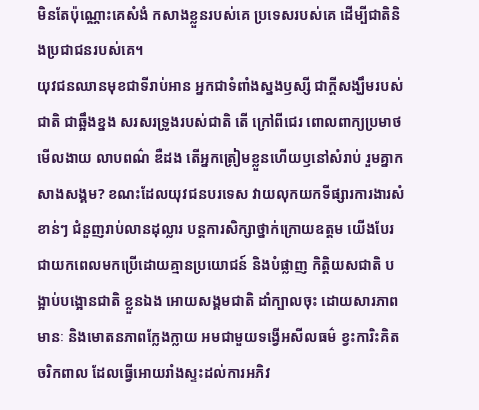មិនតែប៉ុណ្ណោះគេសំងំ កសាងខ្លួនរបស់គេ ប្រទេសរបស់គេ ដើម្បីជាតិនិងប្រជាជនរបស់គេ។
យុវជនឈានមុខជាទីរាប់អាន អ្នកជាទំពាំងស្នងឫស្សី ជាក្តីសង្ឃឹមរបស់ជាតិ ជាឆ្អឹងខ្នង សរសរទ្រូងរបស់ជាតិ តើ ក្រៅពីជេរ ពោលពាក្យប្រមាថមើលងាយ លាបពណ៌ ឌឺដង តើអ្នកត្រៀមខ្លួនហើយឫនៅសំរាប់ រួមគ្នាកសាងសង្គម? ខណះដែលយុវជនបរទេស វាយលុកយកទីផ្សារការងារសំខាន់ៗ ជំនួញរាប់លានដុល្លារ បន្តការសិក្សាថ្នាក់ក្រោយឧត្តម យើងបែរជាយកពេលមកប្រើដោយគ្មានប្រយោជន៍ និងបំផ្លាញ កិត្តិយសជាតិ បង្អាប់បង្អោនជាតិ ខ្លួនឯង អោយសង្គមជាតិ ដាំក្បាលចុះ ដោយសារភាពមានៈ និងមោតនភាពក្លែងក្លាយ អមជាមួយទង្វើអសីលធម៌ ខ្វះការិះគិត ចរិកពាល ដែលធ្វើអោយរាំងស្ទះដល់ការអភិវ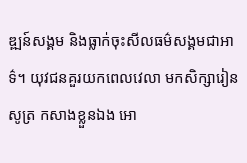ឌ្ឍន៍សង្គម និងធ្លាក់ចុះសីលធម៌សង្គមជាអាទ៌។ យុវជនគួរយកពេលវេលា មកសិក្សារៀនសូត្រ កសាងខ្លួនឯង អោ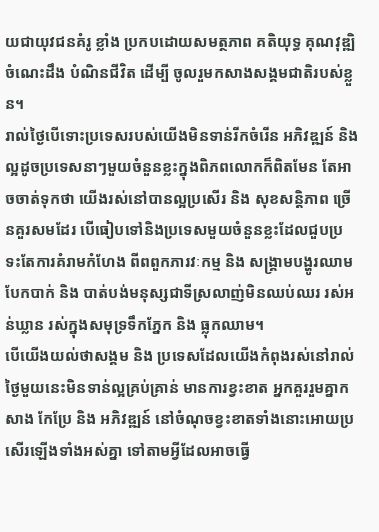យជាយុវជនគំរូ ខ្លាំង ប្រកបដោយសមត្ថភាព គតិយុទ្ធ គុណវុឌ្ឍិ ចំណេះដឹង បំណិនជីវិត ដើម្បី ចូលរួមកសាងសង្គមជាតិរបស់ខ្លួន។
រាល់ថ្ងៃបើទោះប្រទេសរបស់យើងមិនទាន់រីកចំរើន អភិវឌ្ឍន៍ និង ល្អដូចប្រទេសនាៗមួយចំនួនខ្លះក្នុងពិភពលោកក៏ពិតមែន តែអាចចាត់ទុកថា យើងរស់នៅបានល្អប្រសើរ និង សុខសន្តិភាព ច្រើនគួរសមដែរ បើធៀបទៅនិងប្រទេសមួយចំនួនខ្លះដែលជួបប្រទះតែការគំរាមកំហែង ពីពពួកភារវៈកម្ម និង សង្គ្រាមបង្ហូរឈាមបែកបាក់ និង បាត់បង់មនុស្សជាទីស្រលាញ់មិនឈប់ឈរ រស់អន់ឃ្លាន រស់ក្នុងសមុទ្រទឹកភ្នែក និង ធ្លុកឈាម។
បើយើងយល់ថាសង្គម និង ប្រទេសដែលយើងកំពុងរស់នៅរាល់ថ្ងៃមួយនេះមិនទាន់ល្អគ្រប់គ្រាន់ មានការខ្វះខាត អ្នកគួររួមគ្នាកសាង កែប្រែ និង អភិវឌ្ឍន៍ នៅចំណុចខ្វះខាតទាំងនោះអោយប្រសើរឡើងទាំងអស់គ្នា ទៅតាមអ្វីដែលអាចធ្វើ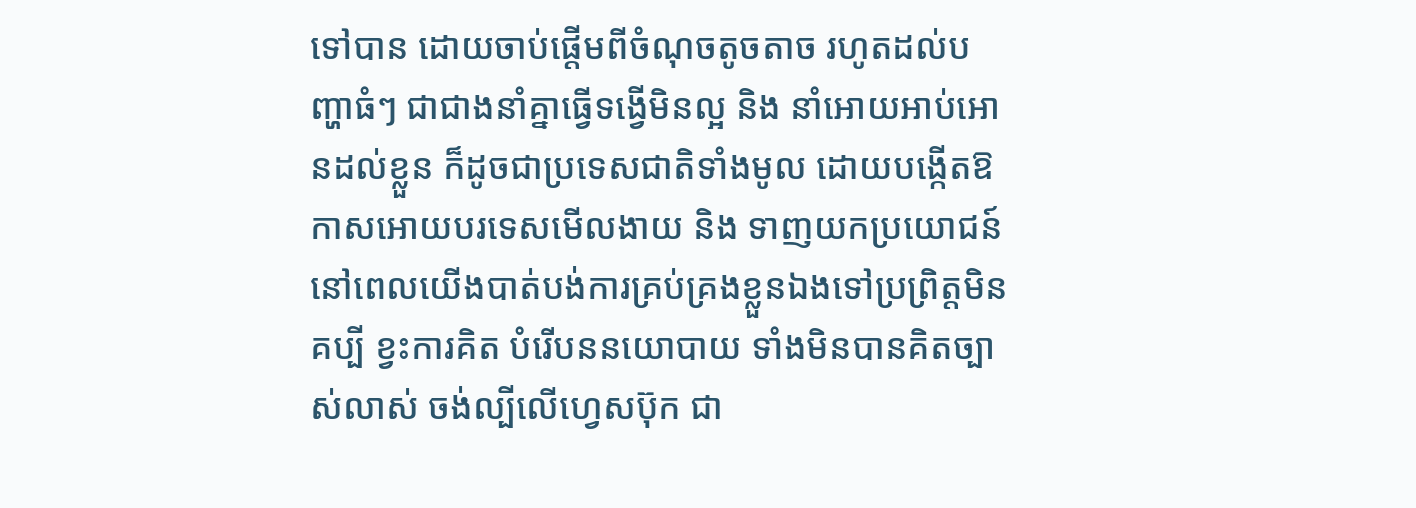ទៅបាន ដោយចាប់ផ្តើមពីចំណុចតូចតាច រហូតដល់បញ្ហាធំៗ ជាជាងនាំគ្នាធ្វើទង្វើមិនល្អ និង នាំអោយអាប់អោនដល់ខ្លួន ក៏ដូចជាប្រទេសជាតិទាំងមូល ដោយបង្កើតឱកាសអោយបរទេសមើលងាយ និង ទាញយកប្រយោជន៍នៅពេលយើងបាត់បង់ការគ្រប់គ្រងខ្លួនឯងទៅប្រព្រិត្តមិនគប្បី ខ្វះការគិត បំរើបននយោបាយ ទាំងមិនបានគិតច្បាស់លាស់ ចង់ល្បីលើហ្វេសប៊ុក ជា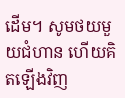ដើម។ សូមថយមួយជំហាន ហើយគិតឡើងវិញ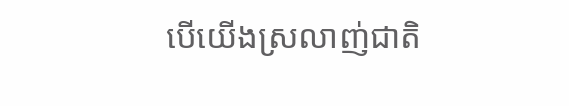បើយើងស្រលាញ់ជាតិ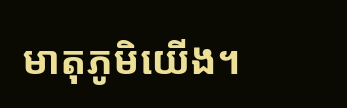មាតុភូមិយើង។